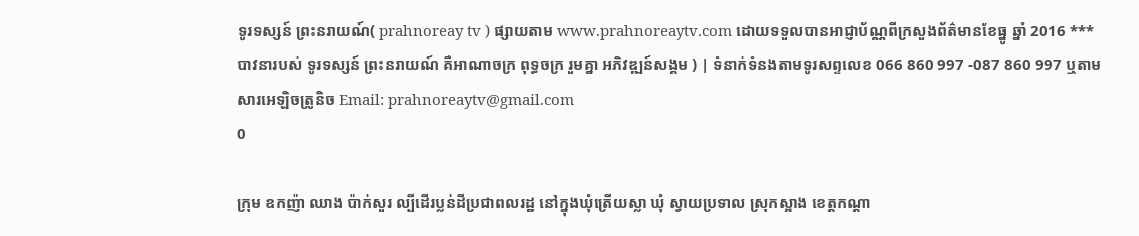ទូរទស្សន៍ ព្រះនរាយណ៍( prahnoreay tv ) ផ្សាយតាម www.prahnoreaytv.com ដោយទទួលបានអាជ្ញាប័ណ្ណពីក្រសួងព័ត៌មានខែធ្នូ ឆ្នាំ 2016 *** បាវនារបស់ ទូរទស្សន៍ ព្រះនរាយណ៍ គឺអាណាចក្រ ពុទ្ធចក្រ រួមគ្នា អភិវឌ្ឍន៍សង្គម ) | ទំនាក់ទំនងតាមទូរសព្ទលេខ 066 860 997 -087 860 997 ឬតាមសារអេឡិចត្រូនិច Email: prahnoreaytv@gmail.com
0

ក្រុម ឧកញ៉ា ឈាង ប៉ាក់សួរ ល្បីដើរប្លន់ដីប្រជាពលរដ្ឋ នៅក្នុងឃុំត្រើយស្លា ឃុំ ស្វាយប្រទាល ស្រុកស្អាង ខេត្តកណ្តា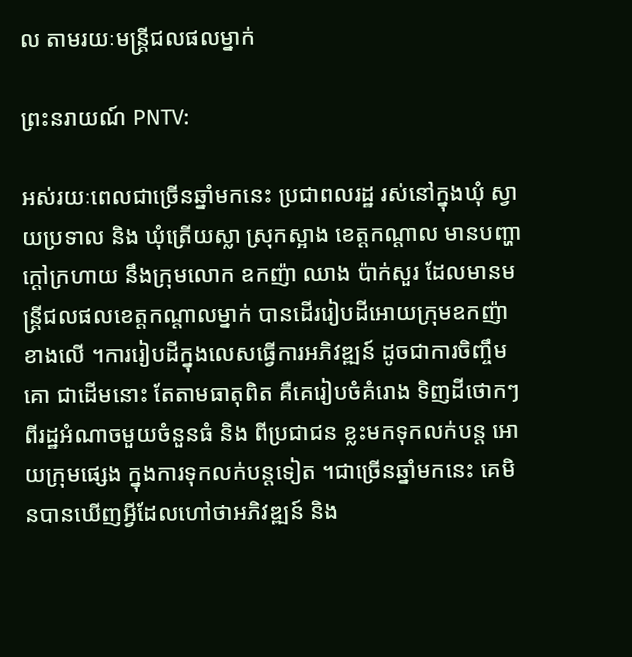ល តាមរយៈមន្រ្តីជលផលម្នាក់

ព្រះនរាយណ៍ PNTV:

អស់រយៈពេលជាច្រើនឆ្នាំមកនេះ ប្រជាពលរដ្ឋ រស់នៅក្នុងឃុំ ស្វាយប្រទាល និង ឃុំត្រើយស្លា ស្រុកស្អាង ខេត្តកណ្តាល មានបញ្ហាក្តៅក្រហាយ នឹងក្រុមលោក ឧកញ៉ា ឈាង ប៉ាក់សួរ ដែលមានមន្រ្តីជលផលខេត្តកណ្តាលម្នាក់ បានដើររៀបដីអោយក្រុមឧកញ៉ា ខាងលើ ។ការរៀបដីក្នុងលេសធ្វើការអភិវឌ្ឍន៍ ដូចជាការចិញ្ចឹមគោ ជាដើមនោះ តែតាមធាតុពិត គឺគេរៀបចំគំរោង ទិញដីថោកៗ ពីរដ្ឋអំណាចមួយចំនួនធំ និង ពីប្រជាជន ខ្លះមកទុកលក់បន្ត អោយក្រុមផ្សេង ក្នុងការទុកលក់បន្តទៀត ។ជាច្រើនឆ្នាំមកនេះ គេមិនបានឃើញអ្វីដែលហៅថាអភិវឌ្ឍន៍ និង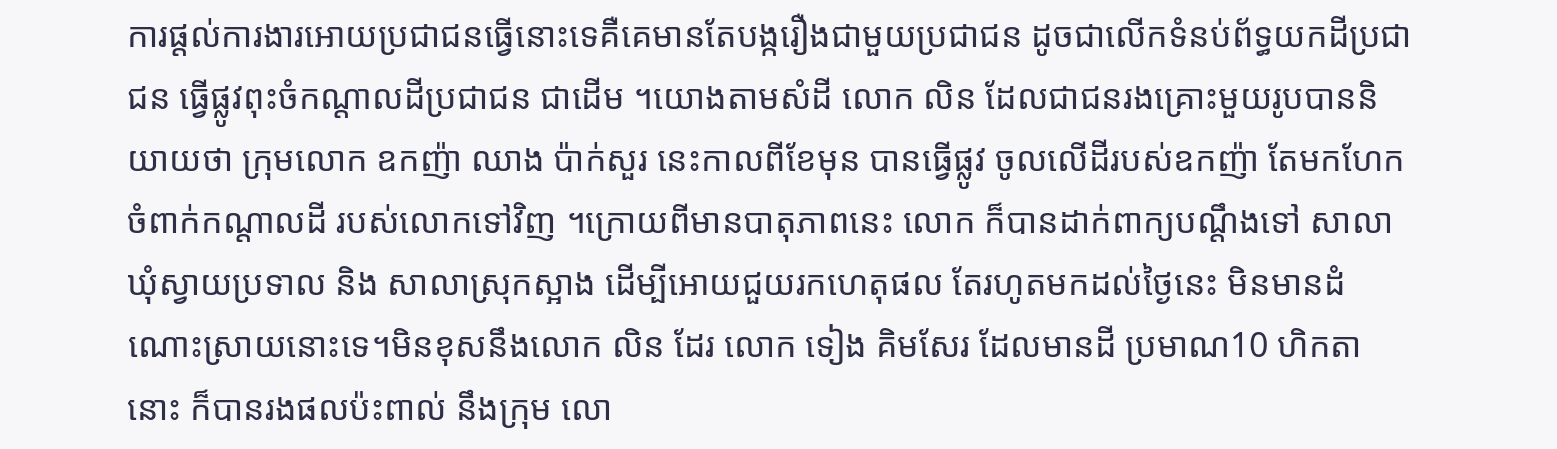ការផ្តល់ការងារអោយប្រជាជនធ្វើនោះទេគឺគេមានតែបង្ករឿងជាមួយប្រជាជន ដូចជាលើកទំនប់ព័ទ្ធយកដីប្រជាជន ធ្វើផ្លូវពុះចំកណ្តាលដីប្រជាជន ជាដើម ។យោងតាមសំដី លោក លិន ដែលជាជនរងគ្រោះមួយរូបបាននិយាយថា ក្រុមលោក ឧកញ៉ា ឈាង ប៉ាក់សួរ នេះកាលពីខែមុន បានធ្វើផ្លូវ ចូលលើដីរបស់ឧកញ៉ា តែមកហែកចំពាក់កណ្តាលដី របស់លោកទៅវិញ ។ក្រោយពីមានបាតុភាពនេះ លោក ក៏បានដាក់ពាក្យបណ្តឹងទៅ សាលាឃុំស្វាយប្រទាល និង សាលាស្រុកស្អាង ដើម្បីអោយជួយរកហេតុផល តែរហូតមកដល់ថ្ងៃនេះ មិនមានដំណោះស្រាយនោះទេ។មិនខុសនឹងលោក លិន ដែរ លោក ទៀង គិមសែរ ដែលមានដី ប្រមាណ10 ហិកតានោះ ក៏បានរងផលប៉ះពាល់ នឹងក្រុម លោ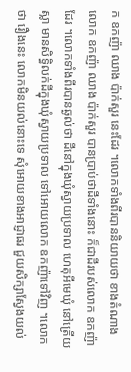ក ឧកញ៉ា ឈាង ប៉ាក់សួរ នេះដែរ ។លោកទាំងពីរបាននិយាយថា ខាងតំណាង លោក ឧកញ៉ា ឈាង ប៉ាក់សួរ បានប្រាប់ថាដីទាំងនោះ ក៏ជាដីរបស់លោក ឧកញ៉ាដែរ ។លោកទាំងពីរបានឆ្ងល់ថា ដីនៅក្នុងឃុំស្វាយប្រទាល ហេតុអីមេឃុំ នៅត្រើយស្លា មានសិទ្ធិលក់ដីក្នុងឃុំស្វាយប្រទាល ទៅអោយលោក ឧកញ៉ាទៅវិញ ។លោកថា រឿងនេះ លោកមិនយល់នោះទេ សុំអោយខាងអាជ្ញាធរ ជួយសិក្សាស្វែងយល់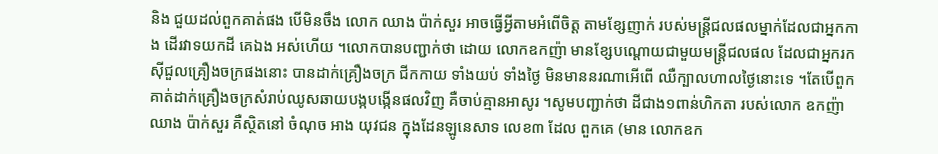និង ជួយដល់ពួកគាត់ផង បើមិនចឹង លោក ឈាង ប៉ាក់សួរ អាចធ្វើអ្វីតាមអំពើចិត្ត តាមខ្សែញាក់ របស់មន្រ្តីជលផលម្នាក់ដែលជាអ្នកកាង ដើរវាទយកដី គេឯង អស់ហើយ ។លោកបានបញ្ជាក់ថា ដោយ លោកឧកញ៉ា មានខ្សែបណ្តោយជាមួយមន្រ្តីជលផល ដែលជាអ្នករកស៊ីជួលគ្រឿងចក្រផងនោះ បានដាក់គ្រឿងចក្រ ជីកកាយ ទាំងយប់ ទាំងថ្ងៃ មិនមាននរណាអើពើ ឈឺក្បាលហាលថ្ងៃនោះទេ ។តែបើពួកគាត់ដាក់គ្រឿងចក្រសំរាប់ឈូសឆាយបង្កបង្កើនផលវិញ គឺចាប់គ្មានអាសូរ ។សូមបញ្ជាក់ថា ដីជាង១ពាន់ហិកតា របស់លោក ឧកញ៉ា ឈាង ប៉ាក់សួរ គឺស្ថិតនៅ ចំណុច អាង យុវជន ក្នុងដែនឡូនេសាទ លេខ៣ ដែល ពួកគេ (មាន លោកឧក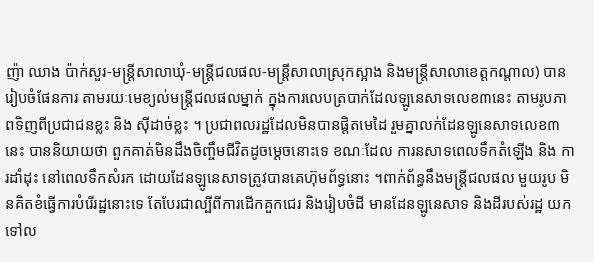ញ៉ា ឈាង ប៉ាក់សួរ-មន្រ្តីសាលាឃុំ-មន្រ្តីជលផល-មន្រ្តីសាលាស្រុកស្អាង និងមន្រ្តីសាលាខេត្តកណ្តាល) បានរៀបចំផែនការ តាមរយៈមេខ្យល់មន្រ្តីជលផលម្នាក់ ក្នុងការលេបត្របាក់ដែលឡូនេសាទលេខ៣នេះ តាមរូបភាពទិញពីប្រជាជនខ្លះ និង ស៊ីដាច់ខ្លះ ។ ប្រជាពលរដ្ឋដែលមិនបានផ្តិតមេដៃ រួមគ្នាលក់ដែនឡូនេសាទលេខ៣ នេះ បាននិយាយថា ពួកគាត់មិនដឹងចិញ្ចឹមជីវិតដូចម្តេចនោះទេ ខណៈដែល ការនសាទពេលទឹកតំឡើង និង ការដាំដុះ នៅពេលទឹកសំរក ដោយដែនឡូនេសាទត្រូវបានគេហ៊ុមព័ទ្ធនោះ ។ពាក់ព័ន្ធនឹងមន្រ្តីជលផល មួយរូប មិនគិតខំធ្វើការបំរើរដ្ឋនោះទេ តែបែរជាល្បីពីការដើកគួកជេរ និងរៀបចំដី មានដែនឡូនេសាទ និងដីរបស់រដ្ឋ យកទៅល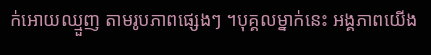ក់អោយឈ្មួញ តាមរូបភាពផ្សេងៗ ។បុគ្គលម្នាក់នេះ អង្គភាពយើង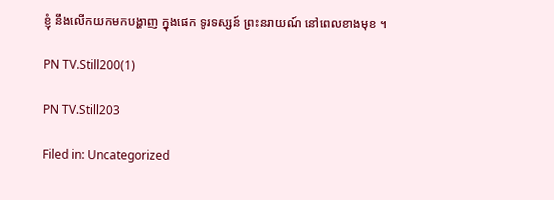ខ្ញុំ នឹងលើកយកមកបង្ហាញ ក្នុងផេក ទូរទស្សន៍ ព្រះនរាយណ៍ នៅពេលខាងមុខ ។

PN TV.Still200(1)

PN TV.Still203

Filed in: Uncategorized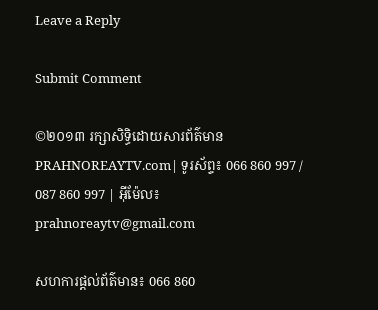Leave a Reply

Submit Comment

©២០១៣ រក្សាសិទ្ធិដោយសារព័ត៌មាន PRAHNOREAYTV.com| ទូរស័ព្ទ៖ 066 860 997 / 087 860 997 | អ៊ីម៉ែល៖ prahnoreaytv@gmail.com

សហការផ្តល់ព័ត៌មាន៖ 066 860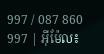997 / 087 860 997 | អ៊ីម៉ែល៖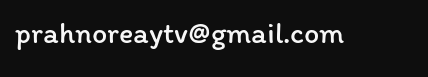prahnoreaytv@gmail.com